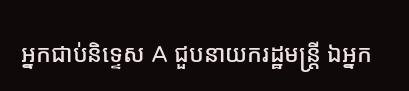អ្នកជាប់និទ្ទេស A ជួបនាយករដ្ឋមន្ត្រី ឯអ្នក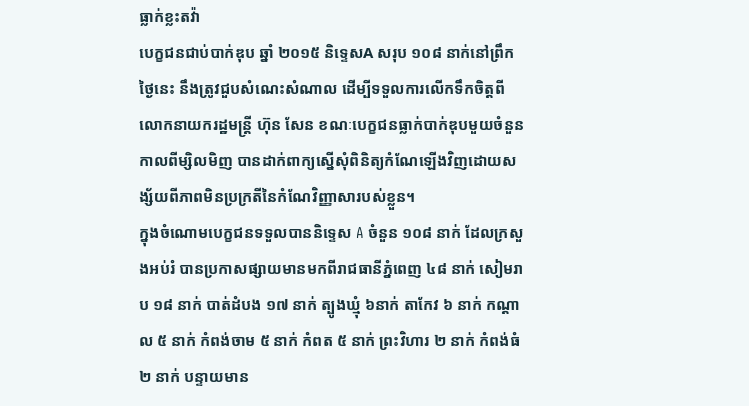ធ្លាក់ខ្លះតវ៉ា
បេក្ខជនជាប់បាក់ឌុប ឆ្នាំ ២០១៥ និទ្ទេសA សរុប ១០៨ នាក់នៅព្រឹកថ្ងៃនេះ នឹងត្រូវជួបសំណេះសំណាល ដើម្បីទទួលការលើកទឹកចិត្តពីលោកនាយករដ្ឋមន្ត្រី ហ៊ុន សែន ខណៈបេក្ខជនធ្លាក់បាក់ឌុបមួយចំនួន កាលពីម្សិលមិញ បានដាក់ពាក្យស្នើសុំពិនិត្យកំណែឡើងវិញដោយសង្ស័យពីភាពមិនប្រក្រតីនៃកំណែវិញ្ញាសារបស់ខ្លួន។
ក្នុងចំណោមបេក្ខជនទទួលបាននិទ្ទេស A ចំនួន ១០៨ នាក់ ដែលក្រសួងអប់រំ បានប្រកាសផ្សាយមានមកពីរាជធានីភ្នំពេញ ៤៨ នាក់ សៀមរាប ១៨ នាក់ បាត់ដំបង ១៧ នាក់ ត្បូងឃ្មុំ ៦នាក់ តាកែវ ៦ នាក់ កណ្តាល ៥ នាក់ កំពង់ចាម ៥ នាក់ កំពត ៥ នាក់ ព្រះវិហារ ២ នាក់ កំពង់ធំ ២ នាក់ បន្ទាយមាន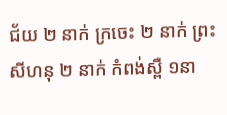ជ័យ ២ នាក់ ក្រចេះ ២ នាក់ ព្រះសីហនុ ២ នាក់ កំពង់ស្ពឺ ១នា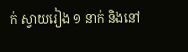ក់ ស្វាយរៀង ១ នាក់ និងនៅ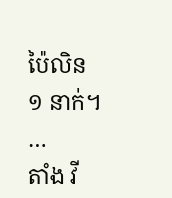ប៉ៃលិន ១ នាក់។ …
តាំង វី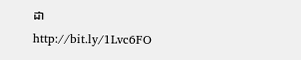ដា
http://bit.ly/1Lvc6FO